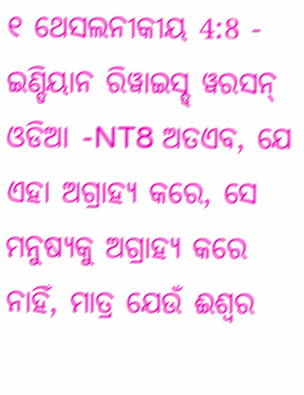୧ ଥେସଲନୀକୀୟ 4:8 - ଇଣ୍ଡିୟାନ ରିୱାଇସ୍ଡ୍ ୱରସନ୍ ଓଡିଆ -NT8 ଅତଏବ, ଯେ ଏହା ଅଗ୍ରାହ୍ୟ କରେ, ସେ ମନୁଷ୍ୟକୁ ଅଗ୍ରାହ୍ୟ କରେ ନାହିଁ, ମାତ୍ର ଯେଉଁ ଈଶ୍ବର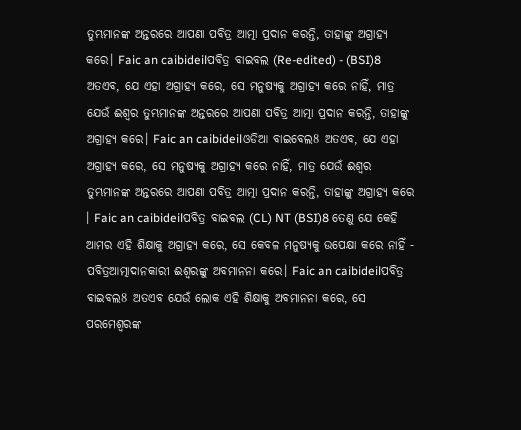ତୁମ୍ଭମାନଙ୍କ ଅନ୍ତରରେ ଆପଣା ପବିତ୍ର ଆତ୍ମା ପ୍ରଦାନ କରନ୍ତି, ତାହାଙ୍କୁ ଅଗ୍ରାହ୍ୟ କରେ। Faic an caibideilପବିତ୍ର ବାଇବଲ (Re-edited) - (BSI)8 ଅତଏବ, ଯେ ଏହା ଅଗ୍ରାହ୍ୟ କରେ, ସେ ମନୁଷ୍ୟକୁ ଅଗ୍ରାହ୍ୟ କରେ ନାହିଁ, ମାତ୍ର ଯେଉଁ ଈଶ୍ଵର ତୁମ୍ଭମାନଙ୍କ ଅନ୍ତରରେ ଆପଣା ପବିତ୍ର ଆତ୍ମା ପ୍ରଦାନ କରନ୍ତି, ତାହାଙ୍କୁ ଅଗ୍ରାହ୍ୟ କରେ। Faic an caibideilଓଡିଆ ବାଇବେଲ8 ଅତଏବ, ଯେ ଏହା ଅଗ୍ରାହ୍ୟ କରେ, ସେ ମନୁଷ୍ୟକୁ ଅଗ୍ରାହ୍ୟ କରେ ନାହିଁ, ମାତ୍ର ଯେଉଁ ଈଶ୍ୱର ତୁମ୍ଭମାନଙ୍କ ଅନ୍ତରରେ ଆପଣା ପବିତ୍ର ଆତ୍ମା ପ୍ରଦାନ କରନ୍ତି, ତାହାଙ୍କୁ ଅଗ୍ରାହ୍ୟ କରେ । Faic an caibideilପବିତ୍ର ବାଇବଲ (CL) NT (BSI)8 ତେଣୁ ଯେ କେହି ଆମର ଏହି ଶିକ୍ଷାକୁ ଅଗ୍ରାହ୍ୟ କରେ, ସେ କେବଳ ମନୁଷ୍ୟକୁ ଉପେକ୍ଷା କରେ ନାହିଁ - ପବିତ୍ରଆତ୍ମାଦାନକାରୀ ଈଶ୍ୱରଙ୍କୁ ଅବମାନନା କରେ। Faic an caibideilପବିତ୍ର ବାଇବଲ8 ଅତଏବ ଯେଉଁ ଲୋକ ଏହି ଶିକ୍ଷାକୁ ଅବମାନନା କରେ, ସେ ପରମେଶ୍ୱରଙ୍କ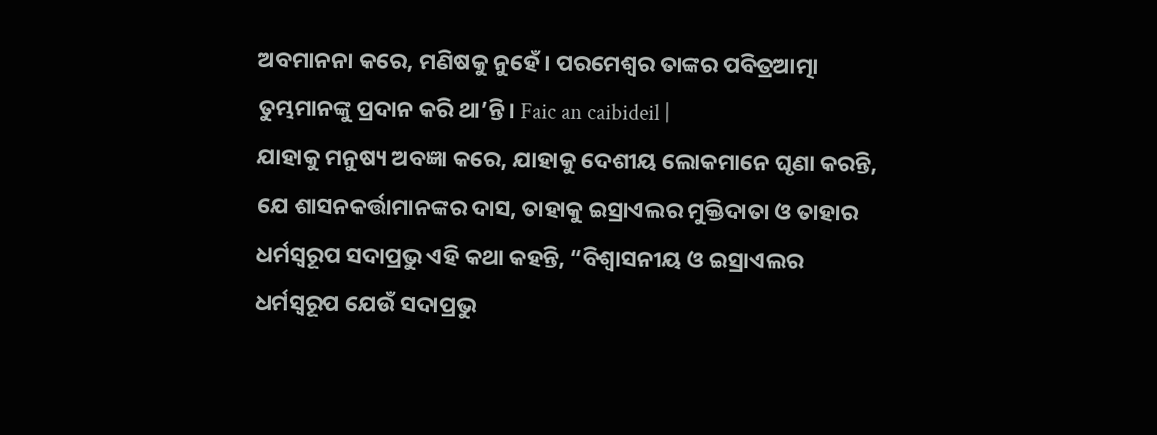ଅବମାନନା କରେ, ମଣିଷକୁ ନୁହେଁ। ପରମେଶ୍ୱର ତାଙ୍କର ପବିତ୍ରଆତ୍ମା ତୁମ୍ଭମାନଙ୍କୁ ପ୍ରଦାନ କରି ଥା’ନ୍ତି। Faic an caibideil |
ଯାହାକୁ ମନୁଷ୍ୟ ଅବଜ୍ଞା କରେ, ଯାହାକୁ ଦେଶୀୟ ଲୋକମାନେ ଘୃଣା କରନ୍ତି, ଯେ ଶାସନକର୍ତ୍ତାମାନଙ୍କର ଦାସ, ତାହାକୁ ଇସ୍ରାଏଲର ମୁକ୍ତିଦାତା ଓ ତାହାର ଧର୍ମସ୍ୱରୂପ ସଦାପ୍ରଭୁ ଏହି କଥା କହନ୍ତି, “ବିଶ୍ୱାସନୀୟ ଓ ଇସ୍ରାଏଲର ଧର୍ମସ୍ୱରୂପ ଯେଉଁ ସଦାପ୍ରଭୁ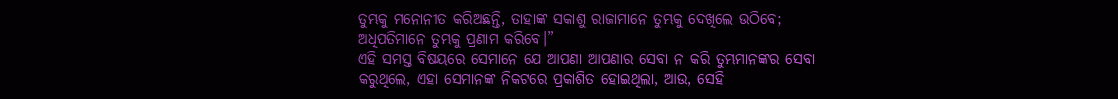ତୁମ୍ଭକୁ ମନୋନୀତ କରିଅଛନ୍ତି, ତାହାଙ୍କ ସକାଶୁ ରାଜାମାନେ ତୁମ୍ଭକୁ ଦେଖିଲେ ଉଠିବେ; ଅଧିପତିମାନେ ତୁମ୍ଭକୁ ପ୍ରଣାମ କରିବେ।”
ଏହି ସମସ୍ତ ବିଷୟରେ ସେମାନେ ଯେ ଆପଣା ଆପଣାର ସେବା ନ କରି ତୁମ୍ଭମାନଙ୍କର ସେବା କରୁଥିଲେ, ଏହା ସେମାନଙ୍କ ନିକଟରେ ପ୍ରକାଶିତ ହୋଇଥିଲା, ଆଉ, ସେହି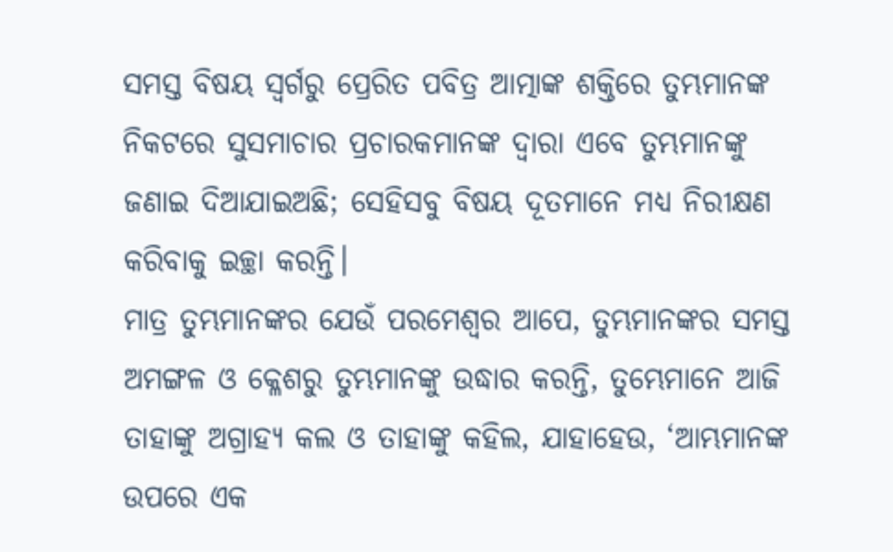ସମସ୍ତ ବିଷୟ ସ୍ୱର୍ଗରୁ ପ୍ରେରିତ ପବିତ୍ର ଆତ୍ମାଙ୍କ ଶକ୍ତିରେ ତୁମ୍ଭମାନଙ୍କ ନିକଟରେ ସୁସମାଚାର ପ୍ରଚାରକମାନଙ୍କ ଦ୍ୱାରା ଏବେ ତୁମ୍ଭମାନଙ୍କୁ ଜଣାଇ ଦିଆଯାଇଅଛି; ସେହିସବୁ ବିଷୟ ଦୂତମାନେ ମଧ୍ୟ ନିରୀକ୍ଷଣ କରିବାକୁ ଇଚ୍ଛା କରନ୍ତି।
ମାତ୍ର ତୁମ୍ଭମାନଙ୍କର ଯେଉଁ ପରମେଶ୍ୱର ଆପେ, ତୁମ୍ଭମାନଙ୍କର ସମସ୍ତ ଅମଙ୍ଗଳ ଓ କ୍ଳେଶରୁ ତୁମ୍ଭମାନଙ୍କୁ ଉଦ୍ଧାର କରନ୍ତି, ତୁମ୍ଭେମାନେ ଆଜି ତାହାଙ୍କୁ ଅଗ୍ରାହ୍ୟ କଲ ଓ ତାହାଙ୍କୁ କହିଲ, ଯାହାହେଉ, ‘ଆମ୍ଭମାନଙ୍କ ଉପରେ ଏକ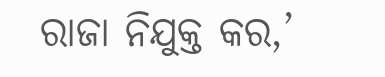ରାଜା ନିଯୁକ୍ତ କର,’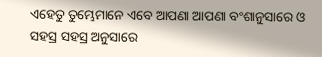ଏହେତୁ ତୁମ୍ଭେମାନେ ଏବେ ଆପଣା ଆପଣା ବଂଶାନୁସାରେ ଓ ସହସ୍ର ସହସ୍ର ଅନୁସାରେ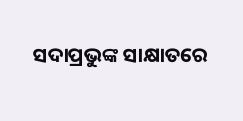ସଦାପ୍ରଭୁଙ୍କ ସାକ୍ଷାତରେ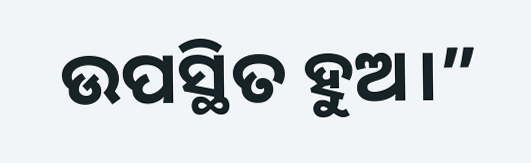ଉପସ୍ଥିତ ହୁଅ।”